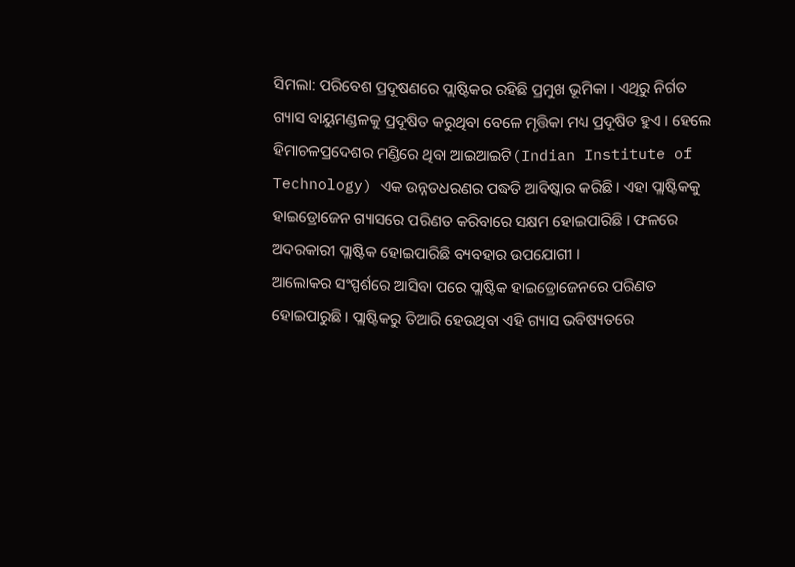ସିମଲା: ପରିବେଶ ପ୍ରଦୂଷଣରେ ପ୍ଲାଷ୍ଟିକର ରହିଛି ପ୍ରମୁଖ ଭୂମିକା । ଏଥିରୁ ନିର୍ଗତ ଗ୍ୟାସ ବାୟୁମଣ୍ଡଳକୁ ପ୍ରଦୂଷିତ କରୁଥିବା ବେଳେ ମୃତ୍ତିକା ମଧ୍ୟ ପ୍ରଦୂଷିତ ହୁଏ । ହେଲେ ହିମାଚଳପ୍ରଦେଶର ମଣ୍ଡିରେ ଥିବା ଆଇଆଇଟି(Indian Institute of Technology) ଏକ ଉନ୍ନତଧରଣର ପଦ୍ଧତି ଆବିଷ୍କାର କରିଛି । ଏହା ପ୍ଲାଷ୍ଟିକକୁ ହାଇଡ୍ରୋଜେନ ଗ୍ୟାସରେ ପରିଣତ କରିବାରେ ସକ୍ଷମ ହୋଇପାରିଛି । ଫଳରେ ଅଦରକାରୀ ପ୍ଲାଷ୍ଟିକ ହୋଇପାରିଛି ବ୍ୟବହାର ଉପଯୋଗୀ ।
ଆଲୋକର ସଂସ୍ପର୍ଶରେ ଆସିବା ପରେ ପ୍ଲାଷ୍ଟିକ ହାଇଡ୍ରୋଜେନରେ ପରିଣତ ହୋଇପାରୁଛି । ପ୍ଲାଷ୍ଟିକରୁ ତିଆରି ହେଉଥିବା ଏହି ଗ୍ୟାସ ଭବିଷ୍ୟତରେ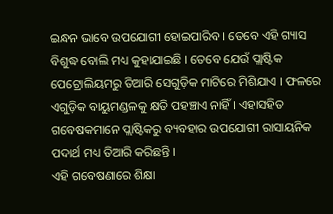ଇନ୍ଧନ ଭାବେ ଉପଯୋଗୀ ହୋଇପାରିବ । ତେବେ ଏହି ଗ୍ୟାସ ବିଶୁଦ୍ଧ ବୋଲି ମଧ୍ୟ କୁହାଯାଇଛି । ତେବେ ଯେଉଁ ପ୍ଲାଷ୍ଟିକ ପେଟ୍ରୋଲିୟମରୁ ତିଆରି ସେଗୁଡ଼ିକ ମାଟିରେ ମିଶିଯାଏ । ଫଳରେ ଏଗୁଡ଼ିକ ବାୟୁମଣ୍ଡଳକୁ କ୍ଷତି ପହଞ୍ଚାଏ ନାହିଁ । ଏହାସହିତ ଗବେଷକମାନେ ପ୍ଲାଷ୍ଟିକରୁ ବ୍ୟବହାର ଉପଯୋଗୀ ରାସାୟନିକ ପଦାର୍ଥ ମଧ୍ୟ ତିଆରି କରିଛନ୍ତି ।
ଏହି ଗବେଷଣାରେ ଶିକ୍ଷା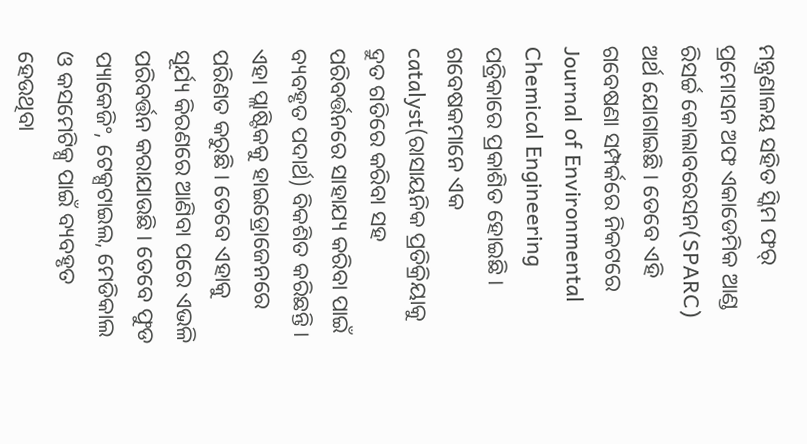ମନ୍ତ୍ରଣାଳୟ ସହିତ ସ୍କିମ ଫର୍ ପ୍ରମୋସନ ଅଫ ଏକାଡେମିକ ଆଣ୍ଡ ରିସର୍ଚ୍ଚ କୋଲାବରେସନ(SPARC) ଅର୍ଥ ଯୋଗାଇଛି । ତେବେ ଏହି ଗବେଷଣା ସମ୍ପର୍କରେ ନିକଟରେ Journal of Environmental Chemical Engineering ପତ୍ରିକାରେ ପ୍ରକାଶିତ ହୋଇଛି । ଗବେଷକମାନେ ଏକ catalyst(ରାସାୟନିକ ପ୍ରତିକ୍ରିୟାକୁ ଦ୍ରୁତ ଗତିରେ କରିବା ସହ ପରିବର୍ତ୍ତନରେ ସାହାଯ୍ୟ କରିବା ପାଇଁ ବ୍ୟବହୃତ ପଦାର୍ଥ) ବିକଶିତ କରିଛନ୍ତି ।
ଏହା ପ୍ଲାଷ୍ଟିକକୁ ହାଇଡ୍ରୋଜେନରେ ପରିଣତ କରୁଛି । ତେବେ ଏହାକୁ ସୂର୍ଯ୍ୟ କିରଣରେ ଆଣିବା ପରେ ଏଭଳି ପରିବର୍ତ୍ତନ କରାଯାଉଛି । ତେବେ ଫୁଡ ପ୍ୟାକେଜିଂ, ଟେକ୍ସଟାଇଲ, ମେଡିକାଲ ଓ କସମେଟିକ୍ସ ପାଇଁ ବ୍ୟବହୃତ ହେଉଥିବା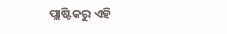ପ୍ଲାଷ୍ଟିକରୁ ଏହି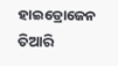ହାଇଡ୍ରୋଜେନ ତିଆରି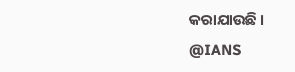କରାଯାଉଛି ।
@IANS